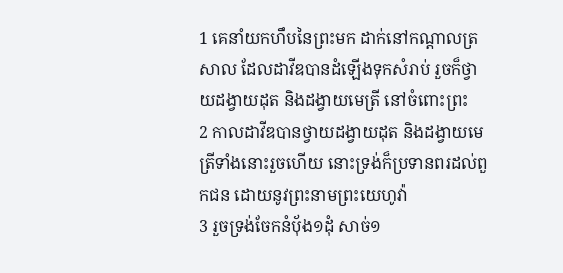1 គេនាំយកហឹបនៃព្រះមក ដាក់នៅកណ្តាលត្រសាល ដែលដាវីឌបានដំឡើងទុកសំរាប់ រួចក៏ថ្វាយដង្វាយដុត និងដង្វាយមេត្រី នៅចំពោះព្រះ
2 កាលដាវីឌបានថ្វាយដង្វាយដុត និងដង្វាយមេត្រីទាំងនោះរួចហើយ នោះទ្រង់ក៏ប្រទានពរដល់ពួកជន ដោយនូវព្រះនាមព្រះយេហូវ៉ា
3 រួចទ្រង់ចែកនំបុ័ង១ដុំ សាច់១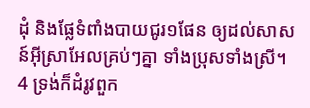ដុំ និងផ្លែទំពាំងបាយជូរ១ផែន ឲ្យដល់សាសន៍អ៊ីស្រាអែលគ្រប់ៗគ្នា ទាំងប្រុសទាំងស្រី។
4 ទ្រង់ក៏ដំរូវពួក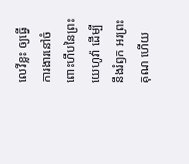លេវីខ្លះ ឲ្យធ្វើការងារនៅចំពោះហឹបនៃព្រះយេហូវ៉ា ដើម្បីនឹងរំឭក អរព្រះគុណ ហើយ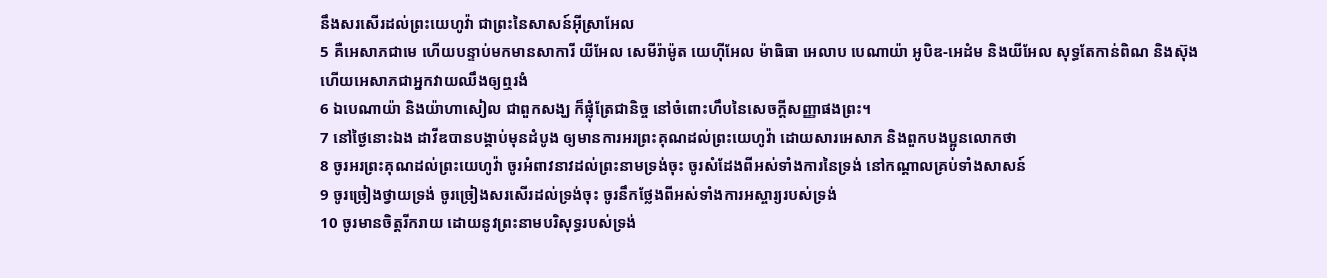នឹងសរសើរដល់ព្រះយេហូវ៉ា ជាព្រះនៃសាសន៍អ៊ីស្រាអែល
5 គឺអេសាភជាមេ ហើយបន្ទាប់មកមានសាការី យីអែល សេមីរ៉ាម៉ូត យេហ៊ីអែល ម៉ាធិធា អេលាប បេណាយ៉ា អូបិឌ-អេដំម និងយីអែល សុទ្ធតែកាន់ពិណ និងស៊ុង ហើយអេសាភជាអ្នកវាយឈឹងឲ្យឮរងំ
6 ឯបេណាយ៉ា និងយ៉ាហាសៀល ជាពួកសង្ឃ ក៏ផ្លុំត្រែជានិច្ច នៅចំពោះហឹបនៃសេចក្ដីសញ្ញាផងព្រះ។
7 នៅថ្ងៃនោះឯង ដាវីឌបានបង្គាប់មុនដំបូង ឲ្យមានការអរព្រះគុណដល់ព្រះយេហូវ៉ា ដោយសារអេសាភ និងពួកបងប្អូនលោកថា
8 ចូរអរព្រះគុណដល់ព្រះយេហូវ៉ា ចូរអំពាវនាវដល់ព្រះនាមទ្រង់ចុះ ចូរសំដែងពីអស់ទាំងការនៃទ្រង់ នៅកណ្តាលគ្រប់ទាំងសាសន៍
9 ចូរច្រៀងថ្វាយទ្រង់ ចូរច្រៀងសរសើរដល់ទ្រង់ចុះ ចូរនឹកថ្លែងពីអស់ទាំងការអស្ចារ្យរបស់ទ្រង់
10 ចូរមានចិត្តរីករាយ ដោយនូវព្រះនាមបរិសុទ្ធរបស់ទ្រង់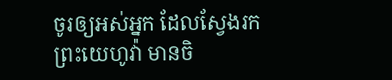ចូរឲ្យអស់អ្នក ដែលស្វែងរកព្រះយេហូវ៉ា មានចិ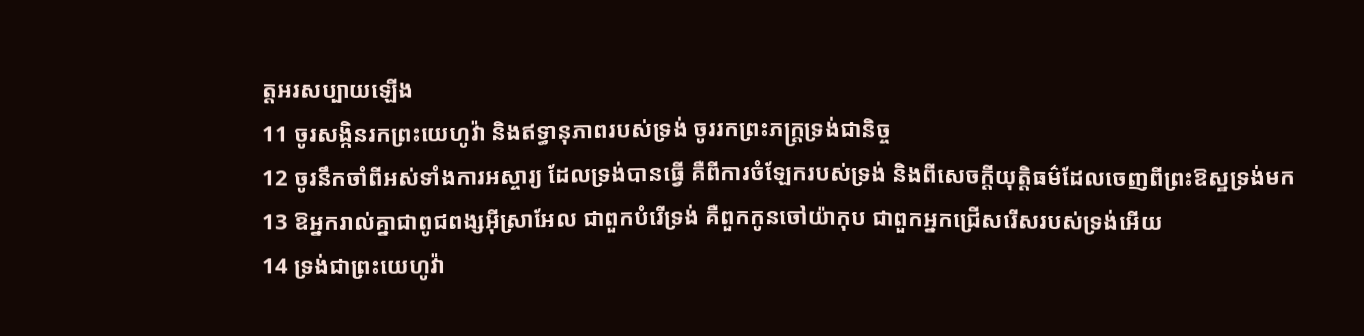ត្តអរសប្បាយឡើង
11 ចូរសង្កិនរកព្រះយេហូវ៉ា និងឥទ្ធានុភាពរបស់ទ្រង់ ចូររកព្រះភក្ត្រទ្រង់ជានិច្ច
12 ចូរនឹកចាំពីអស់ទាំងការអស្ចារ្យ ដែលទ្រង់បានធ្វើ គឺពីការចំឡែករបស់ទ្រង់ និងពីសេចក្ដីយុត្តិធម៌ដែលចេញពីព្រះឱស្ឋទ្រង់មក
13 ឱអ្នករាល់គ្នាជាពូជពង្សអ៊ីស្រាអែល ជាពួកបំរើទ្រង់ គឺពួកកូនចៅយ៉ាកុប ជាពួកអ្នកជ្រើសរើសរបស់ទ្រង់អើយ
14 ទ្រង់ជាព្រះយេហូវ៉ា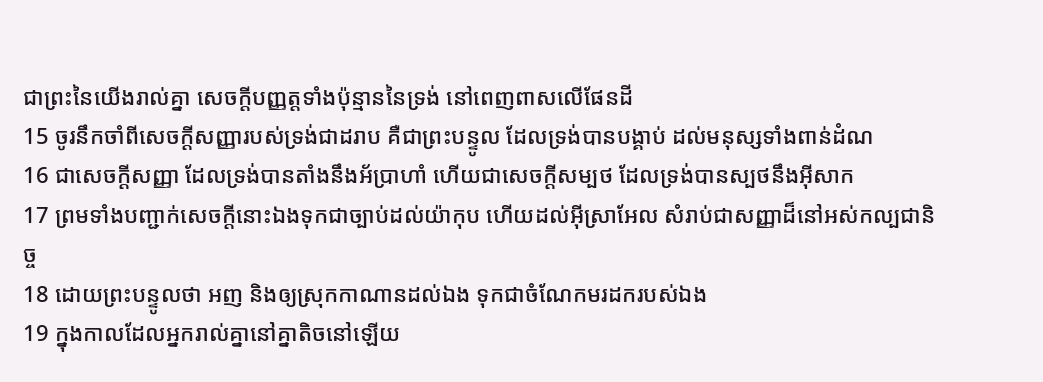ជាព្រះនៃយើងរាល់គ្នា សេចក្ដីបញ្ញត្តទាំងប៉ុន្មាននៃទ្រង់ នៅពេញពាសលើផែនដី
15 ចូរនឹកចាំពីសេចក្ដីសញ្ញារបស់ទ្រង់ជាដរាប គឺជាព្រះបន្ទូល ដែលទ្រង់បានបង្គាប់ ដល់មនុស្សទាំងពាន់ដំណ
16 ជាសេចក្ដីសញ្ញា ដែលទ្រង់បានតាំងនឹងអ័ប្រាហាំ ហើយជាសេចក្ដីសម្បថ ដែលទ្រង់បានស្បថនឹងអ៊ីសាក
17 ព្រមទាំងបញ្ជាក់សេចក្ដីនោះឯងទុកជាច្បាប់ដល់យ៉ាកុប ហើយដល់អ៊ីស្រាអែល សំរាប់ជាសញ្ញាដ៏នៅអស់កល្បជានិច្ច
18 ដោយព្រះបន្ទូលថា អញ និងឲ្យស្រុកកាណានដល់ឯង ទុកជាចំណែកមរដករបស់ឯង
19 ក្នុងកាលដែលអ្នករាល់គ្នានៅគ្នាតិចនៅឡើយ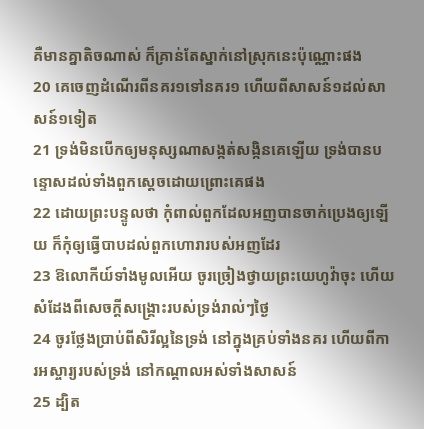គឺមានគ្នាតិចណាស់ ក៏គ្រាន់តែស្នាក់នៅស្រុកនេះប៉ុណ្ណោះផង
20 គេចេញដំណើរពីនគរ១ទៅនគរ១ ហើយពីសាសន៍១ដល់សាសន៍១ទៀត
21 ទ្រង់មិនបើកឲ្យមនុស្សណាសង្កត់សង្កិនគេឡើយ ទ្រង់បានបន្ទោសដល់ទាំងពួកស្តេចដោយព្រោះគេផង
22 ដោយព្រះបន្ទូលថា កុំពាល់ពួកដែលអញបានចាក់ប្រេងឲ្យឡើយ ក៏កុំឲ្យធ្វើបាបដល់ពួកហោរារបស់អញដែរ
23 ឱលោកីយ៍ទាំងមូលអើយ ចូរច្រៀងថ្វាយព្រះយេហូវ៉ាចុះ ហើយសំដែងពីសេចក្ដីសង្គ្រោះរបស់ទ្រង់រាល់ៗថ្ងៃ
24 ចូរថ្លែងប្រាប់ពីសិរីល្អនៃទ្រង់ នៅក្នុងគ្រប់ទាំងនគរ ហើយពីការអស្ចារ្យរបស់ទ្រង់ នៅកណ្តាលអស់ទាំងសាសន៍
25 ដ្បិត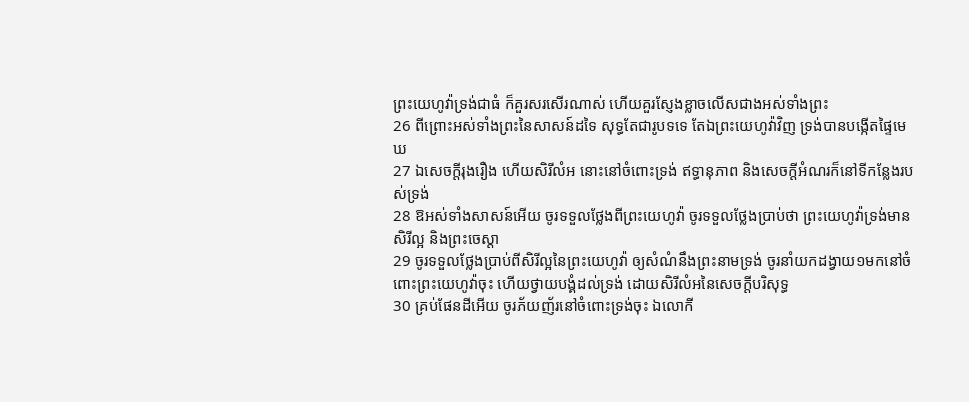ព្រះយេហូវ៉ាទ្រង់ជាធំ ក៏គួរសរសើរណាស់ ហើយគួរស្ញែងខ្លាចលើសជាងអស់ទាំងព្រះ
26 ពីព្រោះអស់ទាំងព្រះនៃសាសន៍ដទៃ សុទ្ធតែជារូបទទេ តែឯព្រះយេហូវ៉ាវិញ ទ្រង់បានបង្កើតផ្ទៃមេឃ
27 ឯសេចក្ដីរុងរឿង ហើយសិរីលំអ នោះនៅចំពោះទ្រង់ ឥទ្ធានុភាព និងសេចក្ដីអំណរក៏នៅទីកន្លែងរបស់ទ្រង់
28 ឱអស់ទាំងសាសន៍អើយ ចូរទទួលថ្លែងពីព្រះយេហូវ៉ា ចូរទទួលថ្លែងប្រាប់ថា ព្រះយេហូវ៉ាទ្រង់មានសិរីល្អ និងព្រះចេស្តា
29 ចូរទទួលថ្លែងប្រាប់ពីសិរីល្អនៃព្រះយេហូវ៉ា ឲ្យសំណំនឹងព្រះនាមទ្រង់ ចូរនាំយកដង្វាយ១មកនៅចំពោះព្រះយេហូវ៉ាចុះ ហើយថ្វាយបង្គំដល់ទ្រង់ ដោយសិរីលំអនៃសេចក្ដីបរិសុទ្ធ
30 គ្រប់ផែនដីអើយ ចូរភ័យញ័រនៅចំពោះទ្រង់ចុះ ឯលោកី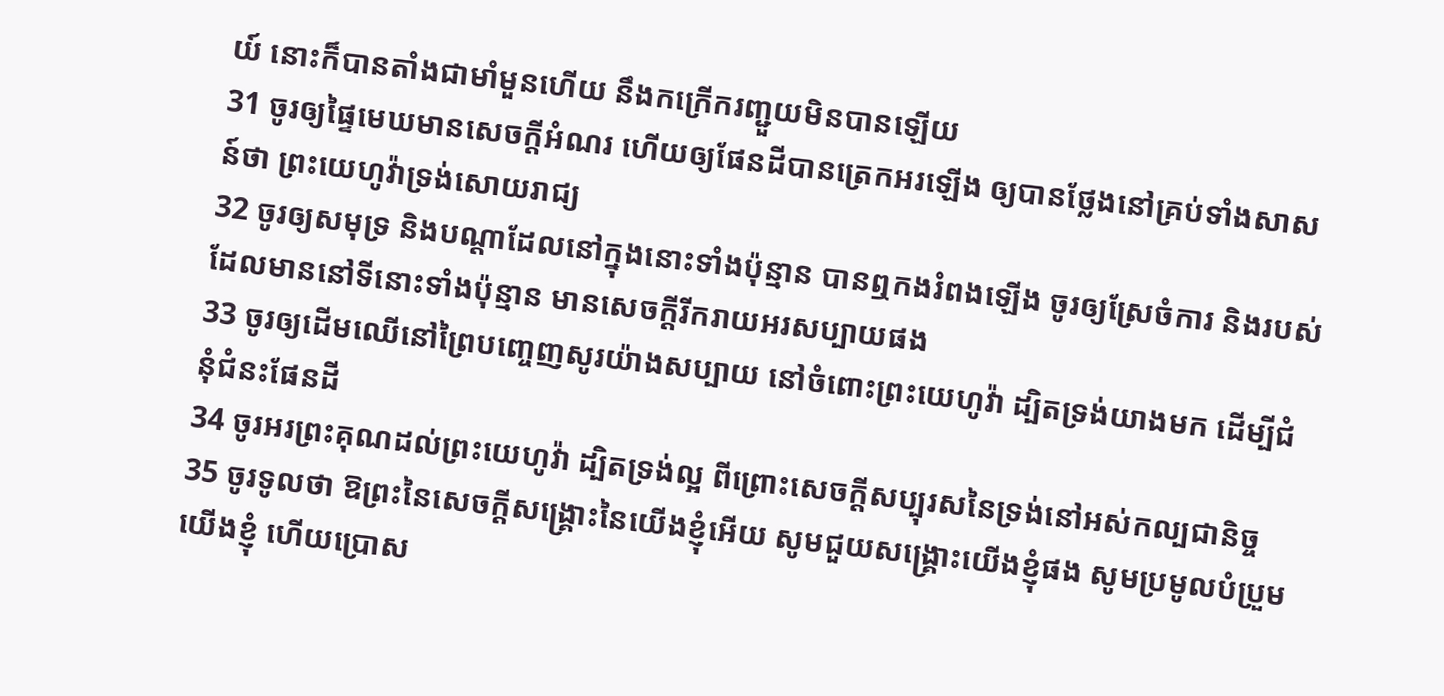យ៍ នោះក៏បានតាំងជាមាំមួនហើយ នឹងកក្រើករញ្ជួយមិនបានឡើយ
31 ចូរឲ្យផ្ទៃមេឃមានសេចក្ដីអំណរ ហើយឲ្យផែនដីបានត្រេកអរឡើង ឲ្យបានថ្លែងនៅគ្រប់ទាំងសាសន៍ថា ព្រះយេហូវ៉ាទ្រង់សោយរាជ្យ
32 ចូរឲ្យសមុទ្រ និងបណ្តាដែលនៅក្នុងនោះទាំងប៉ុន្មាន បានឮកងរំពងឡើង ចូរឲ្យស្រែចំការ និងរបស់ដែលមាននៅទីនោះទាំងប៉ុន្មាន មានសេចក្ដីរីករាយអរសប្បាយផង
33 ចូរឲ្យដើមឈើនៅព្រៃបញ្ចេញសូរយ៉ាងសប្បាយ នៅចំពោះព្រះយេហូវ៉ា ដ្បិតទ្រង់យាងមក ដើម្បីជំនុំជំនះផែនដី
34 ចូរអរព្រះគុណដល់ព្រះយេហូវ៉ា ដ្បិតទ្រង់ល្អ ពីព្រោះសេចក្ដីសប្បុរសនៃទ្រង់នៅអស់កល្បជានិច្ច
35 ចូរទូលថា ឱព្រះនៃសេចក្ដីសង្គ្រោះនៃយើងខ្ញុំអើយ សូមជួយសង្គ្រោះយើងខ្ញុំផង សូមប្រមូលបំប្រួមយើងខ្ញុំ ហើយប្រោស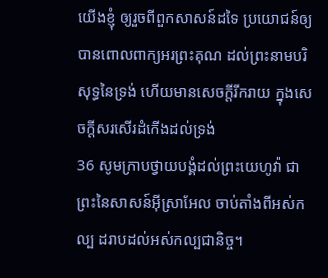យើងខ្ញុំ ឲ្យរួចពីពួកសាសន៍ដទៃ ប្រយោជន៍ឲ្យបានពោលពាក្យអរព្រះគុណ ដល់ព្រះនាមបរិសុទ្ធនៃទ្រង់ ហើយមានសេចក្ដីរីករាយ ក្នុងសេចក្ដីសរសើរដំកើងដល់ទ្រង់
36 សូមក្រាបថ្វាយបង្គំដល់ព្រះយេហូវ៉ា ជាព្រះនៃសាសន៍អ៊ីស្រាអែល ចាប់តាំងពីអស់កល្ប ដរាបដល់អស់កល្បជានិច្ច។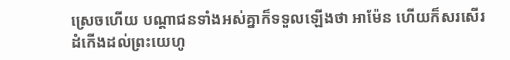ស្រេចហើយ បណ្តាជនទាំងអស់គ្នាក៏ទទួលឡើងថា អាម៉ែន ហើយក៏សរសើរដំកើងដល់ព្រះយេហូ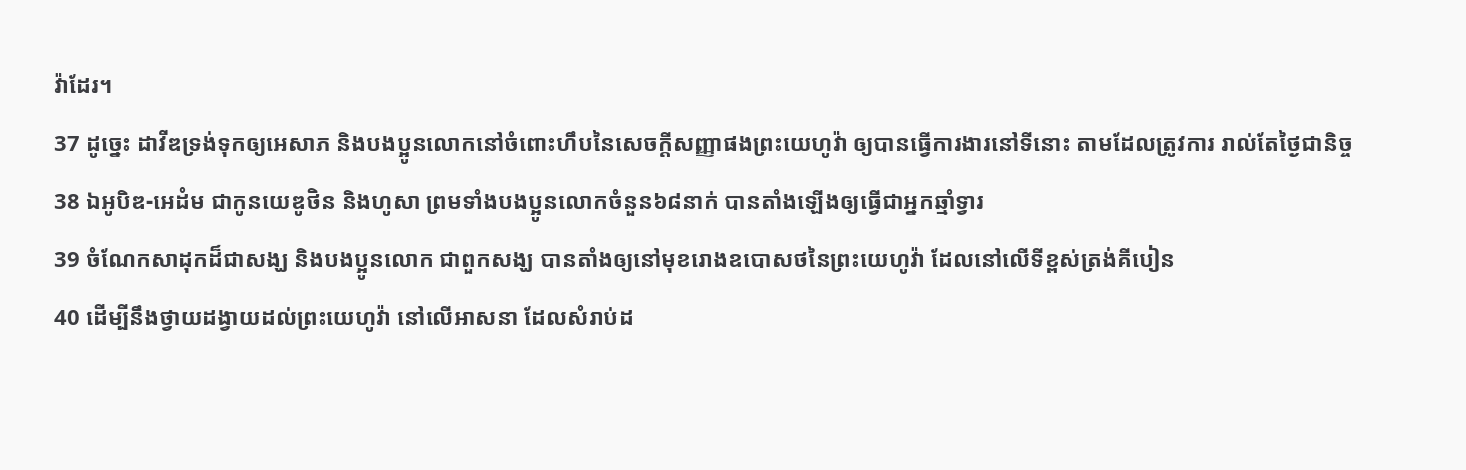វ៉ាដែរ។
37 ដូច្នេះ ដាវីឌទ្រង់ទុកឲ្យអេសាភ និងបងប្អូនលោកនៅចំពោះហឹបនៃសេចក្ដីសញ្ញាផងព្រះយេហូវ៉ា ឲ្យបានធ្វើការងារនៅទីនោះ តាមដែលត្រូវការ រាល់តែថ្ងៃជានិច្ច
38 ឯអូបិឌ-អេដំម ជាកូនយេឌូថិន និងហូសា ព្រមទាំងបងប្អូនលោកចំនួន៦៨នាក់ បានតាំងឡើងឲ្យធ្វើជាអ្នកឆ្មាំទ្វារ
39 ចំណែកសាដុកដ៏ជាសង្ឃ និងបងប្អូនលោក ជាពួកសង្ឃ បានតាំងឲ្យនៅមុខរោងឧបោសថនៃព្រះយេហូវ៉ា ដែលនៅលើទីខ្ពស់ត្រង់គីបៀន
40 ដើម្បីនឹងថ្វាយដង្វាយដល់ព្រះយេហូវ៉ា នៅលើអាសនា ដែលសំរាប់ដ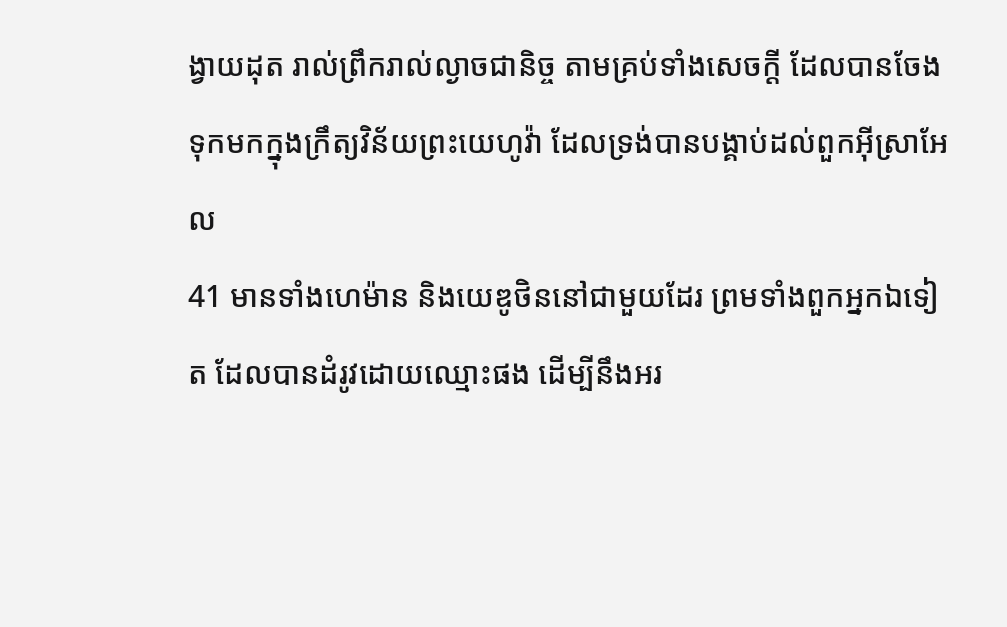ង្វាយដុត រាល់ព្រឹករាល់ល្ងាចជានិច្ច តាមគ្រប់ទាំងសេចក្ដី ដែលបានចែងទុកមកក្នុងក្រឹត្យវិន័យព្រះយេហូវ៉ា ដែលទ្រង់បានបង្គាប់ដល់ពួកអ៊ីស្រាអែល
41 មានទាំងហេម៉ាន និងយេឌូថិននៅជាមួយដែរ ព្រមទាំងពួកអ្នកឯទៀត ដែលបានដំរូវដោយឈ្មោះផង ដើម្បីនឹងអរ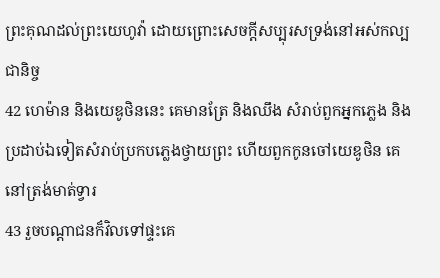ព្រះគុណដល់ព្រះយេហូវ៉ា ដោយព្រោះសេចក្ដីសប្បុរសទ្រង់នៅអស់កល្បជានិច្ច
42 ហេម៉ាន និងយេឌូថិននេះ គេមានត្រែ និងឈឹង សំរាប់ពួកអ្នកភ្លេង និងប្រដាប់ឯទៀតសំរាប់ប្រកបភ្លេងថ្វាយព្រះ ហើយពួកកូនចៅយេឌូថិន គេនៅត្រង់មាត់ទ្វារ
43 រួចបណ្តាជនក៏វិលទៅផ្ទះគេ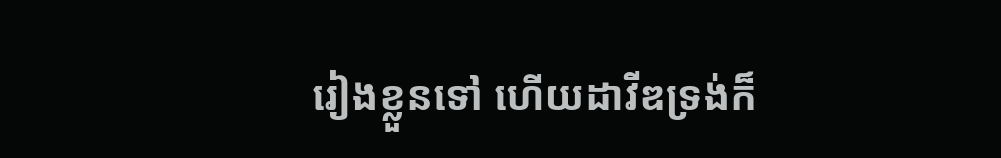រៀងខ្លួនទៅ ហើយដាវីឌទ្រង់ក៏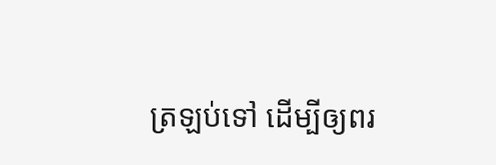ត្រឡប់ទៅ ដើម្បីឲ្យពរ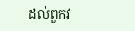ដល់ពួកវ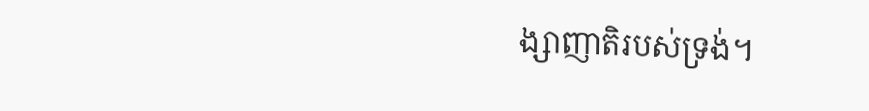ង្សាញាតិរបស់ទ្រង់។